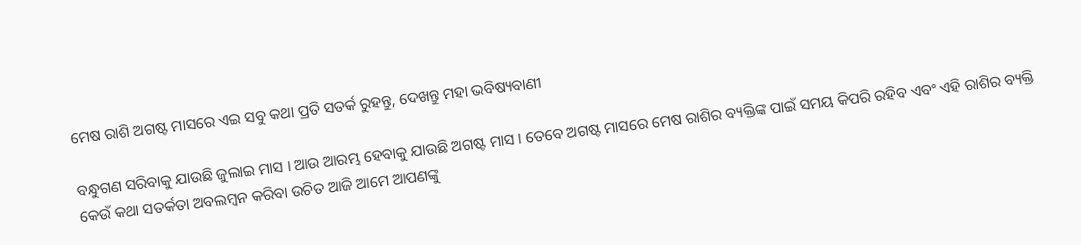ମେଷ ରାଶି ଅଗଷ୍ଟ ମାସରେ ଏଇ ସବୁ କଥା ପ୍ରତି ସତର୍କ ରୁହନ୍ତୁ, ଦେଖନ୍ତୁ ମହା ଭବିଷ୍ୟବାଣୀ

ବନ୍ଧୁଗଣ ସରିବାକୁ ଯାଉଛି ଜୁଲାଇ ମାସ । ଆଉ ଆରମ୍ଭ ହେବାକୁ ଯାଉଛି ଅଗଷ୍ଟ ମାସ । ତେବେ ଅଗଷ୍ଟ ମାସରେ ମେଷ ରାଶିର ବ୍ୟକ୍ତିଙ୍କ ପାଇଁ ସମୟ କିପରି ରହିବ ଏବଂ ଏହି ରାଶିର ବ୍ୟକ୍ତି କେଉଁ କଥା ସତର୍କତା ଅବଲମ୍ବନ କରିବା ଉଚିତ ଆଜି ଆମେ ଆପଣଙ୍କୁ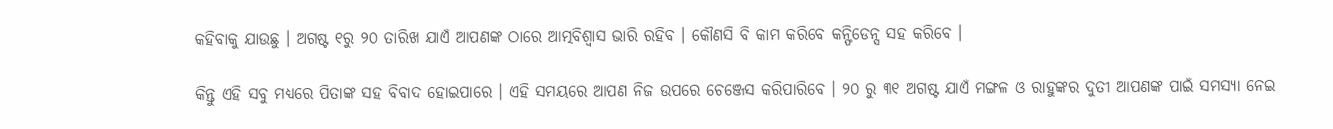କହିବାକୁ ଯାଉଛୁ । ଅଗଷ୍ଟ ୧ରୁ ୨୦ ତାରିଖ ଯାଏଁ ଆପଣଙ୍କ ଠାରେ ଆତ୍ମବିଶ୍ଵାସ ଭାରି ରହିବ । କୌଣସି ବି କାମ କରିବେ କନ୍ଫିଡେନ୍ସ ସହ କରିବେ ।

କିନ୍ତୁ ଏହି ସବୁ ମଧ୍ୟରେ ପିତାଙ୍କ ସହ ବିବାଦ ହୋଇପାରେ । ଏହି ସମୟରେ ଆପଣ ନିଜ ଉପରେ ଚେଞ୍ଜେସ କରିପାରିବେ । ୨୦ ରୁ ୩୧ ଅଗଷ୍ଟ ଯାଏଁ ମଙ୍ଗଳ ଓ ରାହୁଙ୍କର ଦୁତୀ ଆପଣଙ୍କ ପାଇଁ ସମସ୍ଯା ନେଇ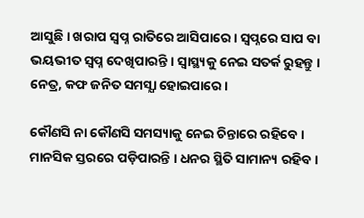ଆସୁଛି । ଖରାପ ସ୍ଵପ୍ନ ରାତିରେ ଆସିପାରେ । ସ୍ଵପ୍ନରେ ସାପ ବା ଭୟଭୀତ ସ୍ଵପ୍ନ ଦେଖିପାରନ୍ତି । ସ୍ଵାସ୍ଥ୍ୟକୁ ନେଇ ସତର୍କ ରୁହନ୍ତୁ । ନେତ୍ର, କଫ ଜନିତ ସମସ୍ଯା ହୋଇପାରେ ।

କୌଣସି ନା କୌଣସି ସମସ୍ୟାକୁ ନେଇ ଚିନ୍ତାରେ ରହିବେ । ମାନସିକ ସ୍ତରରେ ପଡ଼ିପାରନ୍ତି । ଧନର ସ୍ଥିତି ସାମାନ୍ୟ ରହିବ ।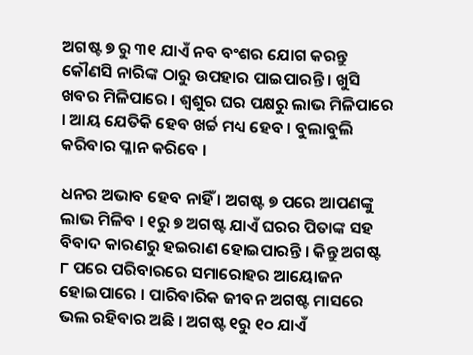ଅଗଷ୍ଟ ୭ ରୁ ୩୧ ଯାଏଁ ନବ ବଂଶର ଯୋଗ କରନ୍ତୁ କୌଣସି ନାରିଙ୍କ ଠାରୁ ଉପହାର ପାଇପାରନ୍ତି । ଖୁସି ଖବର ମିଳିପାରେ । ଶ୍ଵଶୁର ଘର ପକ୍ଷରୁ ଲାଭ ମିଳିପାରେ । ଆୟ ଯେତିକି ହେବ ଖର୍ଚ୍ଚ ମଧ୍ୟ ହେବ । ବୁଲାବୁଲି କରିବାର ପ୍ଳାନ କରିବେ ।

ଧନର ଅଭାବ ହେବ ନାହିଁ । ଅଗଷ୍ଟ ୭ ପରେ ଆପଣଙ୍କୁ ଲାଭ ମିଳିବ । ୧ରୁ ୭ ଅଗଷ୍ଟ ଯାଏଁ ଘରର ପିତାଙ୍କ ସହ ବିବାଦ କାରଣରୁ ହଇରାଣ ହୋଇପାରନ୍ତି । କିନ୍ତୁ ଅଗଷ୍ଟ ୮ ପରେ ପରିବାରରେ ସମାରୋହର ଆୟୋଜନ ହୋଇପାରେ । ପାରିବାରିକ ଜୀବନ ଅଗଷ୍ଟ ମାସରେ ଭଲ ରହିବାର ଅଛି । ଅଗଷ୍ଟ ୧ରୁ ୧୦ ଯାଏଁ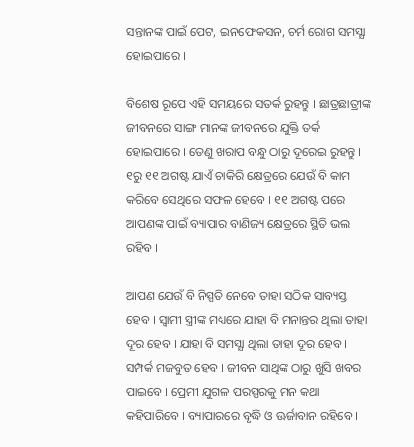ସନ୍ତାନଙ୍କ ପାଇଁ ପେଟ, ଇନଫେକସନ, ଚର୍ମ ରୋଗ ସମସ୍ଯା ହୋଇପାରେ ।

ବିଶେଷ ରୂପେ ଏହି ସମୟରେ ସତର୍କ ରୁହନ୍ତୁ । ଛାତ୍ରଛାତ୍ରୀଙ୍କ ଜୀବନରେ ସାଙ୍ଗ ମାନଙ୍କ ଜୀବନରେ ଯୁକ୍ତି ତର୍କ ହୋଇପାରେ । ତେଣୁ ଖରାପ ବନ୍ଧୁ ଠାରୁ ଦୂରେଇ ରୁହନ୍ତୁ । ୧ରୁ ୧୧ ଅଗଷ୍ଟ ଯାଏଁ ଚାକିରି କ୍ଷେତ୍ରରେ ଯେଉଁ ବି କାମ କରିବେ ସେଥିରେ ସଫଳ ହେବେ । ୧୧ ଅଗଷ୍ଟ ପରେ ଆପଣଙ୍କ ପାଇଁ ବ୍ୟାପାର ବାଣିଜ୍ୟ କ୍ଷେତ୍ରରେ ସ୍ଥିତି ଭଲ ରହିବ ।

ଆପଣ ଯେଉଁ ବି ନିସ୍ପତି ନେବେ ତାହା ସଠିକ ସାବ୍ୟସ୍ତ ହେବ । ସ୍ଵାମୀ ସ୍ତ୍ରୀଙ୍କ ମଧ୍ୟରେ ଯାହା ବି ମନାନ୍ତର ଥିଲା ତାହା ଦୂର ହେବ । ଯାହା ବି ସମସ୍ଯା ଥିଲା ତାହା ଦୂର ହେବ । ସମ୍ପର୍କ ମଜବୁତ ହେବ । ଜୀବନ ସାଥିଙ୍କ ଠାରୁ ଖୁସି ଖବର ପାଇବେ । ପ୍ରେମୀ ଯୁଗଳ ପରସ୍ପରକୁ ମନ କଥା କହିପାରିବେ । ବ୍ୟାପାରରେ ବୃଦ୍ଧି ଓ ଊର୍ଜାବାନ ରହିବେ ।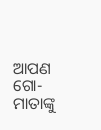ଆପଣ ଗୋ-ମାତାଙ୍କୁ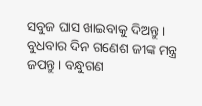ସବୁଜ ଘାସ ଖାଇବାକୁ ଦିଅନ୍ତୁ । ବୁଧବାର ଦିନ ଗଣେଶ ଜୀଙ୍କ ମନ୍ତ୍ର ଜପନ୍ତୁ । ବନ୍ଧୁଗଣ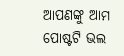ଆପଣଙ୍କୁ ଆମ ପୋଷ୍ଟଟି ଭଲ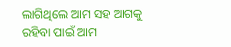ଲାଗିଥିଲେ ଆମ ସହ ଆଗକୁ ରହିବା ପାଇଁ ଆମ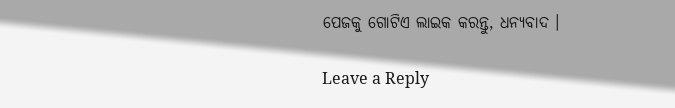ପେଜକୁ ଗୋଟିଏ ଲାଇକ କରନ୍ତୁ, ଧନ୍ୟବାଦ ।

Leave a Reply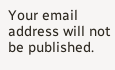Your email address will not be published.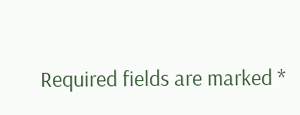Required fields are marked *